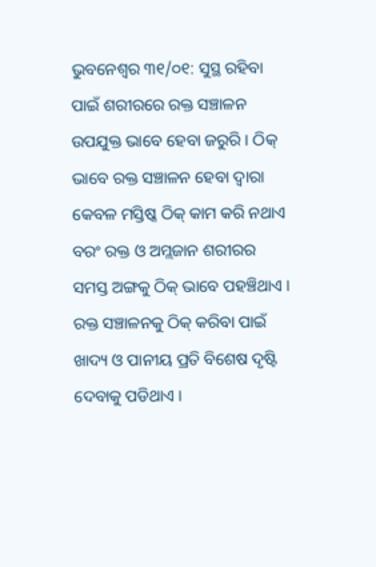ଭୁବନେଶ୍ୱର ୩୧/୦୧: ସୁସ୍ଥ ରହିବା ପାଇଁ ଶରୀରରେ ରକ୍ତ ସଞ୍ଚାଳନ ଉପଯୁକ୍ତ ଭାବେ ହେବା ଜରୁରି । ଠିକ୍ ଭାବେ ରକ୍ତ ସଞ୍ଚାଳନ ହେବା ଦ୍ୱାରା କେବଳ ମସ୍ତିଷ୍କ ଠିକ୍ କାମ କରି ନଥାଏ ବରଂ ରକ୍ତ ଓ ଅମ୍ଲଜାନ ଶରୀରର ସମସ୍ତ ଅଙ୍ଗକୁ ଠିକ୍ ଭାବେ ପହଞ୍ଚିଥାଏ । ରକ୍ତ ସଞ୍ଚାଳନକୁ ଠିକ୍ କରିବା ପାଇଁ ଖାଦ୍ୟ ଓ ପାନୀୟ ପ୍ରତି ବିଶେଷ ଦୃଷ୍ଟି ଦେବାକୁ ପଡିଥାଏ ।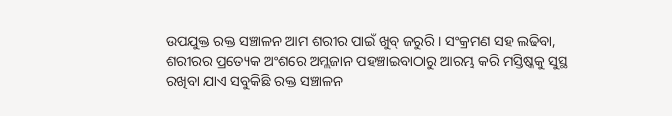ଉପଯୁକ୍ତ ରକ୍ତ ସଞ୍ଚାଳନ ଆମ ଶରୀର ପାଇଁ ଖୁବ୍ ଜରୁରି । ସଂକ୍ରମଣ ସହ ଲଢିବା, ଶରୀରର ପ୍ରତ୍ୟେକ ଅଂଶରେ ଅମ୍ଲଜାନ ପହଞ୍ଚାଇବାଠାରୁ ଆରମ୍ଭ କରି ମସ୍ତିଷ୍କକୁ ସୁସ୍ଥ ରଖିବା ଯାଏ ସବୁକିଛି ରକ୍ତ ସଞ୍ଚାଳନ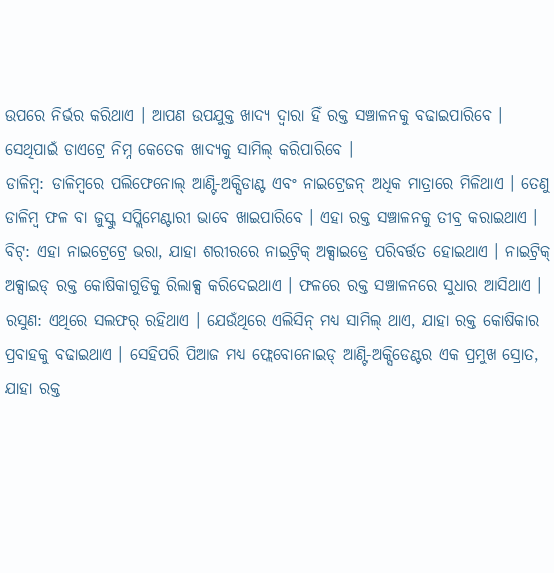ଉପରେ ନିର୍ଭର କରିଥାଏ । ଆପଣ ଉପଯୁକ୍ତ ଖାଦ୍ୟ ଦ୍ୱାରା ହିଁ ରକ୍ତ ସଞ୍ଚାଳନକୁ ବଢାଇପାରିବେ । ସେଥିପାଇଁ ଡାଏଟ୍ରେ ନିମ୍ନ କେତେକ ଖାଦ୍ୟକୁ ସାମିଲ୍ କରିପାରିବେ ।
ଡାଳିମ୍ବ: ଡାଳିମ୍ବରେ ପଲିଫେନୋଲ୍ ଆଣ୍ଟି-ଅକ୍ସିଡାଣ୍ଟ ଏବଂ ନାଇଟ୍ରେଜନ୍ ଅଧିକ ମାତ୍ରାରେ ମିଳିଥାଏ । ତେଣୁ ଡାଳିମ୍ବ ଫଳ ବା ଜୁସ୍କୁ ସପ୍ଲିମେଣ୍ଟାରୀ ଭାବେ ଖାଇପାରିବେ । ଏହା ରକ୍ତ ସଞ୍ଚାଳନକୁ ତୀବ୍ର କରାଇଥାଏ ।
ବିଟ୍: ଏହା ନାଇଟ୍ରେଟ୍ରେ ଭରା, ଯାହା ଶରୀରରେ ନାଇଟ୍ରିକ୍ ଅକ୍ସାଇଡ୍ରେ ପରିବର୍ତ୍ତତ ହୋଇଥାଏ । ନାଇଟ୍ରିକ୍ ଅକ୍ସାଇଡ୍ ରକ୍ତ କୋଷିକାଗୁଡିକୁ ରିଲାକ୍ସ କରିଦେଇଥାଏ । ଫଳରେ ରକ୍ତ ସଞ୍ଚାଳନରେ ସୁଧାର ଆସିଥାଏ ।
ରସୁଣ: ଏଥିରେ ସଲଫର୍ ରହିଥାଏ । ଯେଉଁଥିରେ ଏଲିସିନ୍ ମଧ୍ୟ ସାମିଲ୍ ଥାଏ, ଯାହା ରକ୍ତ କୋଷିକାର ପ୍ରବାହକୁ ବଢାଇଥାଏ । ସେହିପରି ପିଆଜ ମଧ୍ୟ ଫ୍ଲେବୋନୋଇଡ୍ ଆଣ୍ଟି-ଅକ୍ସିଡେଣ୍ଟର ଏକ ପ୍ରମୁଖ ସ୍ରୋତ, ଯାହା ରକ୍ତ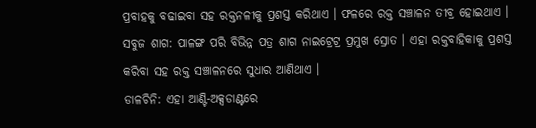ପ୍ରବାହକୁ ବଢାଇବା ସହ ରକ୍ତନଳୀକୁ ପ୍ରଶସ୍ତ କରିଥାଏ । ଫଳରେ ରକ୍ତ ସଞ୍ଚାଳନ ତୀବ୍ର ହୋଇଥାଏ ।
ସବୁଜ ଶାଗ: ପାଳଙ୍ଗ ପରି ବିଭିନ୍ନ ପତ୍ର ଶାଗ ନାଇଟ୍ରେଟ୍ର ପ୍ରମୁଖ ସ୍ରୋତ । ଏହା ରକ୍ତବାହିକାକୁ ପ୍ରଶସ୍ତ କରିବା ସହ ରକ୍ତ ସଞ୍ଚାଳନରେ ସୁଧାର ଆଣିଥାଏ ।
ଡାଳଚିନି: ଏହା ଆଣ୍ଟି-ଅକ୍ସଡାଣ୍ଟରେ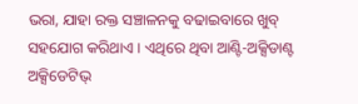ଭରା, ଯାହା ରକ୍ତ ସଞ୍ଚାଳନକୁ ବଢାଇବାରେ ଖୁବ୍ ସହଯୋଗ କରିଥାଏ । ଏଥିରେ ଥିବା ଆଣ୍ଟି-ଅକ୍ସିଡାଣ୍ଟ ଅକ୍ସିଡେଟିଭ୍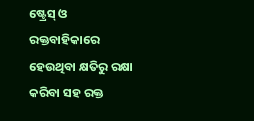ଷ୍ଟ୍ରେସ୍ ଓ ରକ୍ତବାହିକାରେ ହେଉଥିବା କ୍ଷତିରୁ ରକ୍ଷା କରିବା ସହ ରକ୍ତ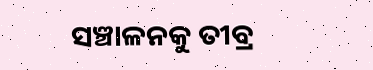ସଞ୍ଚାଳନକୁ ତୀବ୍ର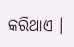କରିଥାଏ ।